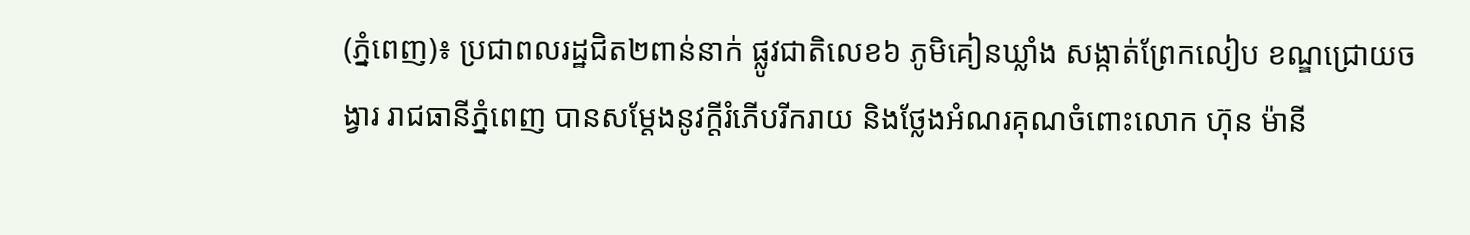(ភ្នំពេញ)៖ ប្រជាពលរដ្ឋជិត២ពាន់នាក់ ផ្លូវជាតិលេខ៦ ភូមិគៀនឃ្លាំង សង្កាត់ព្រែកលៀប ខណ្ឌជ្រោយចង្វារ រាជធានីភ្នំពេញ បានសម្ដែងនូវក្តីរំភើបរីករាយ និងថ្លែងអំណរគុណចំពោះលោក ហ៊ុន ម៉ានី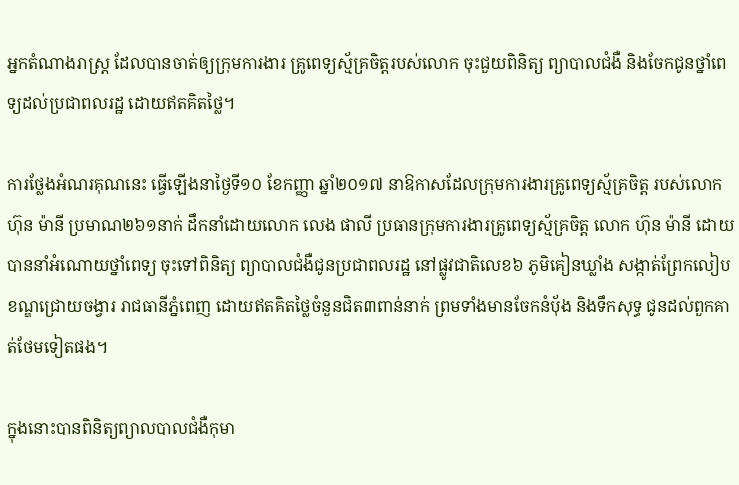អ្នកតំណាងរាស្ត្រ ដែលបានចាត់ឲ្យក្រុមការងារ គ្រូពេទ្យស្ម័គ្រចិត្តរបស់លោក ចុះជួយពិនិត្យ ព្យាបាលជំងឺ និងចែកជូនថ្នាំពេទ្យដល់ប្រជាពលរដ្ឋ ដោយឥតគិតថ្លៃ។

ការថ្លែងអំណរគុណនេះ ធ្វើឡើងនាថ្ងៃទី១០ ខែកញ្ញា ឆ្នាំ២០១៧ នាឱកាសដែលក្រុមការងារគ្រូពេទ្យស្ម័គ្រចិត្ត របស់លោក ហ៊ុន ម៉ានី ប្រមាណ២៦១នាក់ ដឹកនាំដោយលោក លេង ផាលី ប្រធានក្រុមការងារគ្រូពេទ្យស្ម័គ្រចិត្ត លោក ហ៊ុន ម៉ានី ដោយបាននាំអំណោយថ្នាំពេទ្យ ចុះទៅពិនិត្យ ព្យាបាលជំងឺជូនប្រជាពលរដ្ឋ នៅផ្លូវជាតិលេខ៦ ភូមិគៀនឃ្លាំង សង្កាត់ព្រែកលៀប ខណ្ឌជ្រោយចង្វារ រាជធានីភ្នំពេញ ដោយឥតគិតថ្លៃចំនួនជិត៣ពាន់នាក់ ព្រមទាំងមានចែកនំបុ័ង និងទឹកសុទ្ធ ជូនដល់ពួកគាត់ថែមទៀតផង។

ក្នុងនោះបានពិនិត្យព្យាលបាលជំងឺកុមា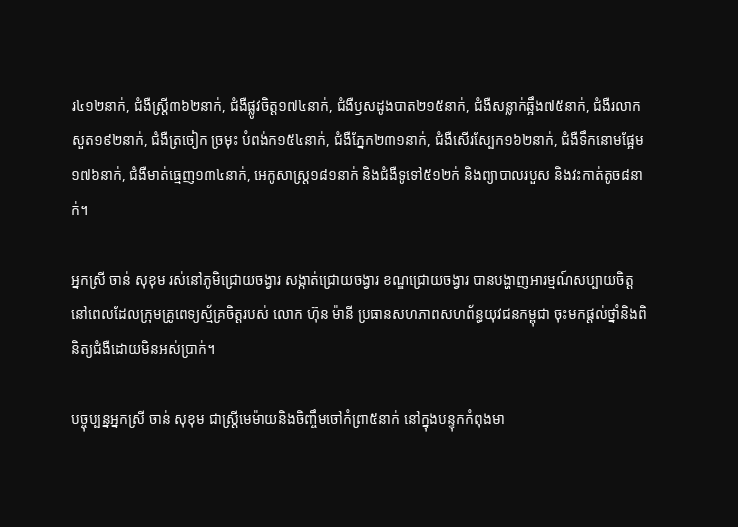រ៤១២នាក់, ជំងឺស្រ្តី៣៦២នាក់, ជំងឺផ្លូវចិត្ត១៧៤នាក់, ជំងឺឫសដូងបាត២១៥នាក់, ជំងឺសន្លាក់ឆ្អឹង៧៥នាក់, ជំងឺរលាកសួត១៩២នាក់, ជំងឺត្រចៀក ច្រមុះ បំពង់ក១៥៤នាក់, ជំងឺភ្នែក២៣១នាក់, ជំងឺសើរស្បែក១៦២នាក់, ជំងឺទឹកនោមផ្អែម១៧៦នាក់, ជំងឺមាត់ធ្មេញ១៣៤នាក់, អេកូសាស្ត្រ១៨១នាក់ និងជំងឺទូទៅ៥១២ក់ និងព្យាបាលរបួស និងវះកាត់តូច៨នាក់។

អ្នកស្រី ចាន់ សុខុម រស់នៅភូមិជ្រោយចង្វារ សង្កាត់ជ្រោយចង្វារ ខណ្ឌជ្រោយចង្វារ បានបង្ហាញអារម្មណ៍សប្បាយចិត្ត នៅពេលដែលក្រុមគ្រូពេទ្យស្ម័គ្រចិត្តរបស់ លោក ហ៊ុន ម៉ានី ប្រធានសហភាពសហព័ន្ធយុវជនកម្ពុជា ចុះមកផ្ដល់ថ្នាំនិងពិនិត្យជំងឺដោយមិនអស់ប្រាក់។

បច្ចុប្បន្នអ្នកស្រី ចាន់ សុខុម ជាស្ត្រីមេម៉ាយនិងចិញ្ចឹមចៅកំព្រា៥នាក់ នៅក្នុងបន្ទុកកំពុងមា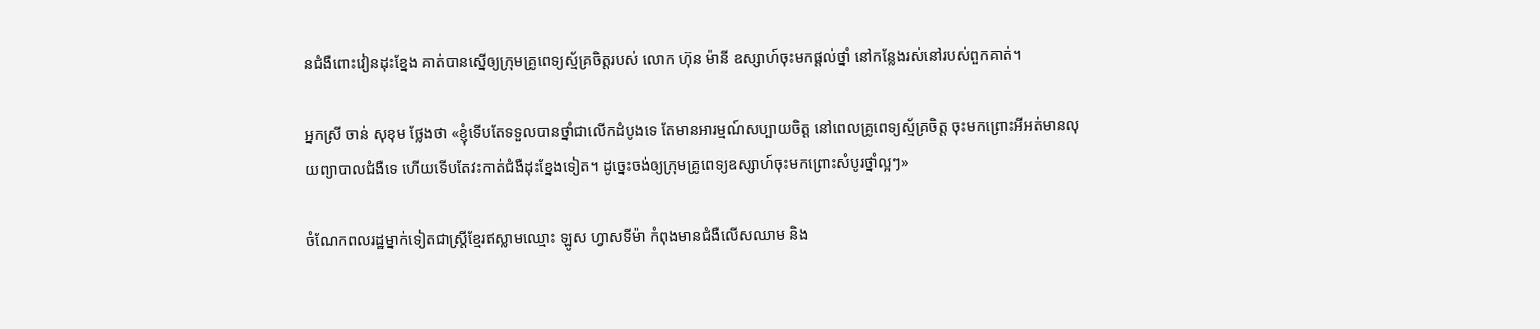នជំងឺពោះវៀនដុះខ្នែង គាត់បានស្នើឲ្យក្រុមគ្រូពេទ្យស្ម័គ្រចិត្តរបស់ លោក ហ៊ុន ម៉ានី ឧស្សាហ៍ចុះមកផ្ដល់ថ្នាំ នៅកន្លែងរស់នៅរបស់ពួកគាត់។

អ្នកស្រី ចាន់ សុខុម ថ្លែងថា «ខ្ញុំទើបតែទទួលបានថ្នាំជាលើកដំបូងទេ តែមានអារម្មណ៍សប្បាយចិត្ត នៅពេលគ្រូពេទ្យស្ម័គ្រចិត្ត ចុះមកព្រោះអីអត់មានលុយព្យាបាលជំងឺទេ ហើយទើបតែវះកាត់ជំងឺដុះខ្នែងទៀត។ ដូច្នេះចង់ឲ្យក្រុមគ្រូពេទ្យឧស្សាហ៍ចុះមកព្រោះសំបូរថ្នាំល្អៗ»

ចំណែកពលរដ្ឋម្នាក់ទៀតជាស្រ្តីខ្មែរឥស្លាមឈ្មោះ ឡូស ហ្វាសទីម៉ា កំពុងមានជំងឺលើសឈាម និង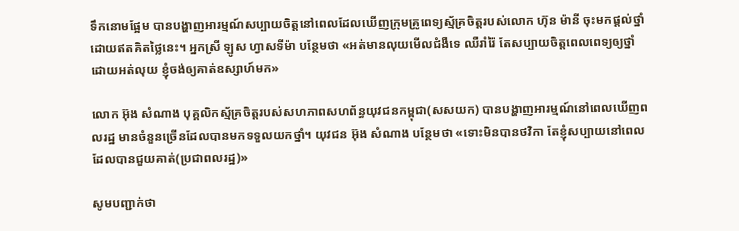ទឹកនោមផ្អែម បានបង្ហាញអារម្មណ៍សប្បាយចិត្តនៅពេលដែលឃើញក្រុមគ្រូពេទ្យស្ម័គ្រចិត្តរបស់លោក ហ៊ុន ម៉ានី ចុះមកផ្ដល់ថ្នាំដោយឥតគិតថ្លៃនេះ។ អ្នកស្រី ឡូស ហ្វាសទីម៉ា បន្ថែមថា «អត់មានលុយមើលជំងឺទេ ឈឺរាំរ៉ៃ តែសប្បាយចិត្តពេលពេទ្យឲ្យថ្នាំដោយអត់លុយ ខ្ញុំចង់ឲ្យគាត់ឧស្សាហ៍មក»

លោក អ៊ុង សំណាង បុគ្គលិកស្ម័គ្រចិត្តរបស់សហភាពសហព័ន្ធយុវជនកម្ពុជា(សសយក) បានបង្ហាញអារម្មណ៍នៅពេលឃើញពលរដ្ឋ មានចំនួនច្រើនដែលបានមកទទួលយកថ្នាំ។ យុវជន អ៊ុង សំណាង បន្ថែមថា «ទោះមិនបានថវិកា តែខ្ញុំសប្បាយនៅពេលដែលបានជួយគាត់(ប្រជាពលរដ្ឋ)»

សូមបញ្ជាក់ថា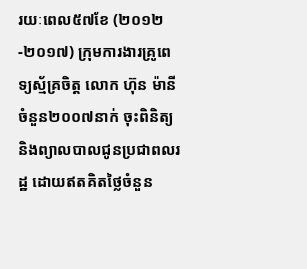រយៈពេល៥៧ខែ (២០១២-២០១៧) ក្រុមការងារគ្រូពេទ្យស្ម័គ្រចិត្ត លោក ហ៊ុន ម៉ានី ចំនួន២០០៧នាក់ ចុះពិនិត្យនិងព្យាលបាលជូនប្រជាពលរដ្ឋ ដោយឥតគិតថ្លៃចំនួន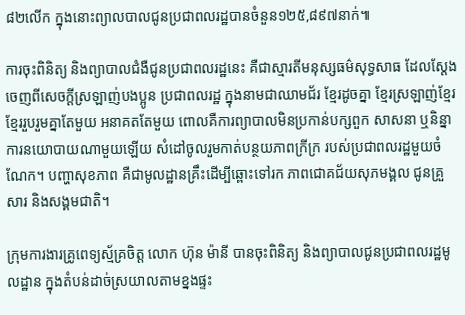៨២លើក ក្នុងនោះព្យាលបាលជូនប្រជាពលរដ្ឋបានចំនួន១២៥,៨៩៧នាក់៕

ការចុះពិនិត្យ និងព្យាបាលជំងឺជូនប្រជាពលរដ្ឋនេះ គឺជាស្មារតីមនុស្សធម៌សុទ្ធសាធ ដែលស្តែងចេញពីសេចក្តីស្រឡាញ់បងប្អូន ប្រជាពលរដ្ឋ ក្នុងនាមជាឈាមជ័រ ខ្មែរដូចគ្នា ខ្មែរស្រឡាញ់ខ្មែរ ខ្មែររួបរួមគ្នាតែមួយ អនាគតតែមួយ ពោលគឺការព្យាបាលមិនប្រកាន់បក្សពួក សាសនា ឬនិន្នាការនយោបាយណាមួយឡើយ សំដៅចូលរួមកាត់បន្ថយភាពក្រីក្រ របស់ប្រជាពលរដ្ឋមួយចំណែក។ បញ្ហាសុខភាព គឺជាមូលដ្ឋានគ្រឹះដើម្បីឆ្ពោះទៅរក ភាពជោគជ័យសុភមង្គល ជូនគ្រួសារ និងសង្គមជាតិ។

ក្រុមការងារគ្រូពេទ្យស្ម័គ្រចិត្ត លោក ហ៊ុន ម៉ានី បានចុះពិនិត្យ និងព្យាបាលជូនប្រជាពលរដ្ឋមូលដ្ឋាន ក្នុងតំបន់ដាច់ស្រយាលតាមខ្នងផ្ទះ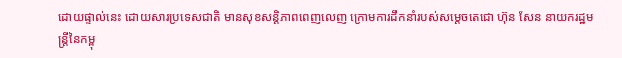ដោយផ្ទាល់នេះ ដោយសារប្រទេសជាតិ មានសុខសន្តិភាពពេញលេញ ក្រោមការដឹកនាំរបស់សម្តេចតេជោ ហ៊ុន សែន នាយករដ្ឋមន្ត្រីនៃកម្ពុ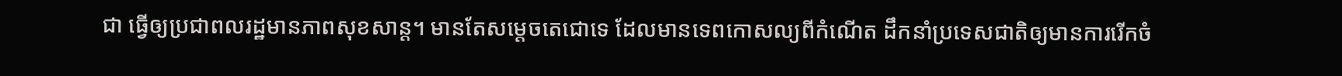ជា ធ្វើឲ្យប្រជាពលរដ្ឋមានភាពសុខសាន្ត។ មានតែសម្តេចតេជោទេ ដែលមានទេពកោសល្យពីកំណើត ដឹកនាំប្រទេសជាតិឲ្យមានការរើកចំ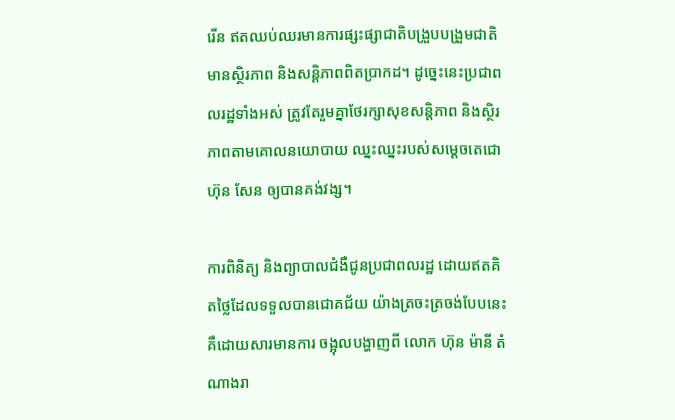រើន ឥតឈប់ឈរមានការផ្សះផ្សាជាតិបង្រួបបង្រួមជាតិ មានស្ថិរភាព និងសន្តិភាពពិតប្រាកដ។ ដូច្នេះនេះប្រជាពលរដ្ឋទាំងអស់ ត្រូវតែរួមគ្នាថែរក្សាសុខសន្តិភាព និងស្ថិរភាពតាមគោលនយោបាយ ឈ្នះឈ្នះរបស់សម្តេចតេជោ ហ៊ុន សែន ឲ្យបានគង់វង្ស។

ការពិនិត្យ និងព្យាបាលជំងឺជូនប្រជាពលរដ្ឋ ដោយឥតគិតថ្លៃដែលទទួលបានជោគជ័យ យ៉ាងត្រចះត្រចង់បែបនេះ គឺដោយសារមានការ ចង្អុលបង្ហាញពី លោក ហ៊ុន ម៉ានី តំណាងរា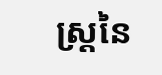ស្ត្រនៃ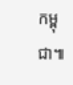កម្ពុជា៕